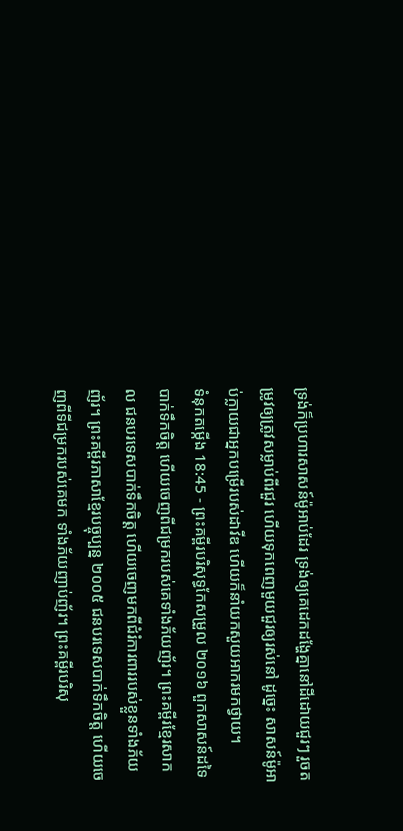ទ្រង់ក៏ប្រហារសាសន៍ម៉ូអាប់ដែរ ទ្រង់ឲ្យគេដេកដង្ហែគ្នានៅដីដោយជួរៗ រួចតម្រូវឲ្យត្រូវសម្លាប់ពីរជួរ ហើយទុកពេញមួយជួរឲ្យរស់នៅ ដូច្នេះ សាសន៍ម៉ូអាប់ក្លាយជាអ្នកបម្រើរបស់ដាវីឌ ហើយក៏នាំយកសួយអាករមកថ្វាយ។
ទំនុកតម្កើង 18:45 - ព្រះគម្ពីរបរិសុទ្ធកែសម្រួល ២០១៦ ពួកសាសន៍ដទៃបាក់ទឹកចិត្ត ហើយចេញពីជម្រករបស់គេទាំងភ័យញ័រ។ ព្រះគម្ពីរខ្មែរសាកល ជនបរទេសបាក់ទឹកចិត្ត ហើយចេញមកពីជំរំការពាររបស់ខ្លួនទាំងភ័យញ័រ។ ព្រះគម្ពីរភាសាខ្មែរបច្ចុប្បន្ន ២០០៥ ជនបរទេសបាក់ទឹកចិត្ត ហើយចេញពីទីជម្រករបស់គេមក ទាំងភ័យញាប់ញ័រ។ ព្រះគម្ពីរបរិសុ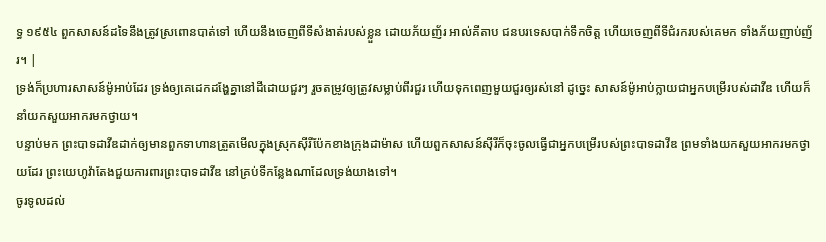ទ្ធ ១៩៥៤ ពួកសាសន៍ដទៃនឹងត្រូវស្រពោនបាត់ទៅ ហើយនឹងចេញពីទីសំងាត់របស់ខ្លួន ដោយភ័យញ័រ អាល់គីតាប ជនបរទេសបាក់ទឹកចិត្ត ហើយចេញពីទីជំរករបស់គេមក ទាំងភ័យញាប់ញ័រ។ |
ទ្រង់ក៏ប្រហារសាសន៍ម៉ូអាប់ដែរ ទ្រង់ឲ្យគេដេកដង្ហែគ្នានៅដីដោយជួរៗ រួចតម្រូវឲ្យត្រូវសម្លាប់ពីរជួរ ហើយទុកពេញមួយជួរឲ្យរស់នៅ ដូច្នេះ សាសន៍ម៉ូអាប់ក្លាយជាអ្នកបម្រើរបស់ដាវីឌ ហើយក៏នាំយកសួយអាករមកថ្វាយ។
បន្ទាប់មក ព្រះបាទដាវីឌដាក់ឲ្យមានពួកទាហានត្រួតមើលក្នុងស្រុកស៊ីរីប៉ែកខាងក្រុងដាម៉ាស ហើយពួកសាសន៍ស៊ីរីក៏ចុះចូលធ្វើជាអ្នកបម្រើរបស់ព្រះបាទដាវីឌ ព្រមទាំងយកសួយអាករមកថ្វាយដែរ ព្រះយេហូវ៉ាតែងជួយការពារព្រះបាទដាវីឌ នៅគ្រប់ទីកន្លែងណាដែលទ្រង់យាងទៅ។
ចូរទូលដល់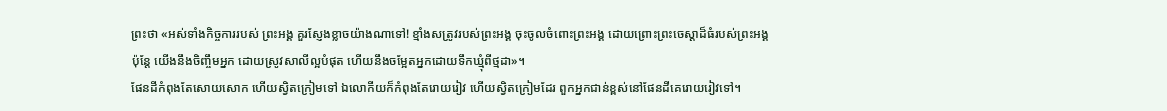ព្រះថា «អស់ទាំងកិច្ចការរបស់ ព្រះអង្គ គួរស្ញែងខ្លាចយ៉ាងណាទៅ! ខ្មាំងសត្រូវរបស់ព្រះអង្គ ចុះចូលចំពោះព្រះអង្គ ដោយព្រោះព្រះចេស្ដាដ៏ធំរបស់ព្រះអង្គ
ប៉ុន្ដែ យើងនឹងចិញ្ចឹមអ្នក ដោយស្រូវសាលីល្អបំផុត ហើយនឹងចម្អែតអ្នកដោយទឹកឃ្មុំពីថ្មដា»។
ផែនដីកំពុងតែសោយសោក ហើយស្វិតក្រៀមទៅ ឯលោកីយក៏កំពុងតែរោយរៀវ ហើយស្វិតក្រៀមដែរ ពួកអ្នកជាន់ខ្ពស់នៅផែនដីគេរោយរៀវទៅ។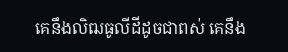គេនឹងលិឍធូលីដីដូចជាពស់ គេនឹង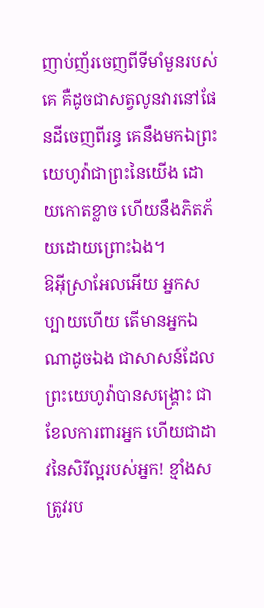ញាប់ញ័រចេញពីទីមាំមួនរបស់គេ គឺដូចជាសត្វលូនវារនៅផែនដីចេញពីរន្ធ គេនឹងមកឯព្រះយេហូវ៉ាជាព្រះនៃយើង ដោយកោតខ្លាច ហើយនឹងភិតភ័យដោយព្រោះឯង។
ឱអ៊ីស្រាអែលអើយ អ្នកសប្បាយហើយ តើមានអ្នកឯណាដូចឯង ជាសាសន៍ដែលព្រះយេហូវ៉ាបានសង្គ្រោះ ជាខែលការពារអ្នក ហើយជាដាវនៃសិរីល្អរបស់អ្នក! ខ្មាំងសត្រូវរប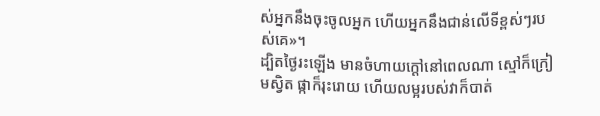ស់អ្នកនឹងចុះចូលអ្នក ហើយអ្នកនឹងជាន់លើទីខ្ពស់ៗរបស់គេ»។
ដ្បិតថ្ងៃរះឡើង មានចំហាយក្តៅនៅពេលណា ស្មៅក៏ក្រៀមស្វិត ផ្កាក៏រុះរោយ ហើយលម្អរបស់វាក៏បាត់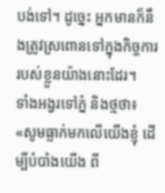បង់ទៅ។ ដូច្នេះ អ្នកមានក៏នឹងត្រូវស្រពោនទៅក្នុងកិច្ចការរបស់ខ្លួនយ៉ាងនោះដែរ។
ទាំងអង្វរទៅភ្នំ និងថ្មថា៖ «សូមធ្លាក់មកលើយើងខ្ញុំ ដើម្បីបំបាំងយើង ពី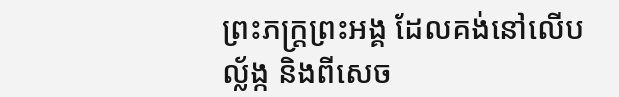ព្រះភក្ត្រព្រះអង្គ ដែលគង់នៅលើបល្ល័ង្ក និងពីសេច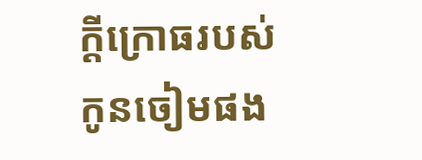ក្ដីក្រោធរបស់កូនចៀមផង